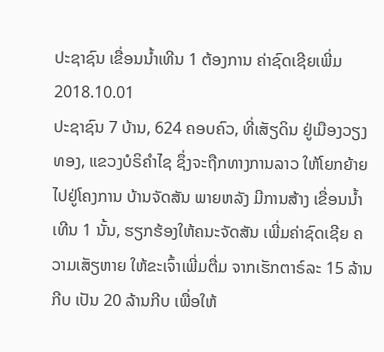ປະຊາຊົນ ເຂື່ອນນໍ້າເທີນ 1 ຕ້ອງການ ຄ່າຊົດເຊີຍເພີ່ມ
2018.10.01
ປະຊາຊົນ 7 ບ້ານ, 624 ຄອບຄົວ, ທີ່ເສັຽດິນ ຢູ່ເມືອງວຽງທອງ, ແຂວງບໍຣິຄຳໄຊ ຊຶ່ງຈະຖືກທາງການລາວ ໃຫ້ໂຍກຍ້າຍ ໄປຢູ່ໂຄງການ ບ້ານຈັດສັນ ພາຍຫລັງ ມີການສ້າງ ເຂື່ອນນໍ້າເທີນ 1 ນັ້ນ, ຮຽກຮ້ອງໃຫ້ຄນະຈັດສັນ ເພີ່ມຄ່າຊົດເຊີຍ ຄວາມເສັຽຫາຍ ໃຫ້ຂະເຈົ້າເພີ່ມຕື່ມ ຈາກເຮັກຕາຣ໌ລະ 15 ລ້ານກີບ ເປັນ 20 ລ້ານກີບ ເພື່ອໃຫ້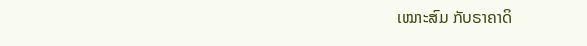ເໝາະສົມ ກັບຣາຄາດິ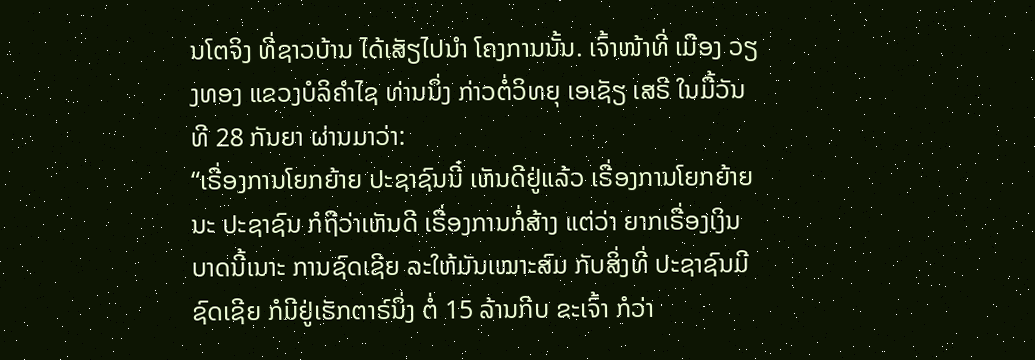ນໂຕຈິງ ທີ່ຊາວບ້ານ ໄດ້ເສັຽໄປນໍາ ໂຄງການນັ້ນ. ເຈົ້າໜ້າທີ່ ເມືອງ ວຽງທອງ ແຂວງບໍລິຄໍາໄຊ ທ່ານນຶ່ງ ກ່າວຕໍ່ວິທຍຸ ເອເຊັຽ ເສຣີ ໃນມື້ວັນທີ 28 ກັນຍາ ຜ່ານມາວ່າ:
“ເຣື່ອງການໂຍກຍ້າຍ ປະຊາຊົນນີ໋ ເຫັນດີຢູ່ແລ້ວ ເຣື່ອງການໂຍກຍ້າຍນະ ປະຊາຊົນ ກໍຖືວ່າເຫັນດີ ເຣື່ອງການກໍ່ສ້າງ ແຕ່ວ່າ ຍາກເຣື່ອງເງິນ ບາດນີ້ເນາະ ການຊົດເຊີຍ ລະໃຫ້ມັນເໝາະສົມ ກັບສິ່ງທີ່ ປະຊາຊົນມີຊົດເຊີຍ ກໍມີຢູ່ເຮັກຕາຣ໌ນຶ່ງ ຕໍ່ 15 ລ້ານກີບ ຂະເຈົ້າ ກໍວ່າ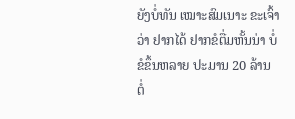ຍັງບໍ່ທັນ ເໝາະສົມເນາະ ຂະເຈົ້າວ່າ ຢາກໄດ້ ຢາກຂໍຕື່ມຫັ້ນນ່າ ບໍ່ຂໍຂຶ້ນຫລາຍ ປະມານ 20 ລ້ານ ຕໍ່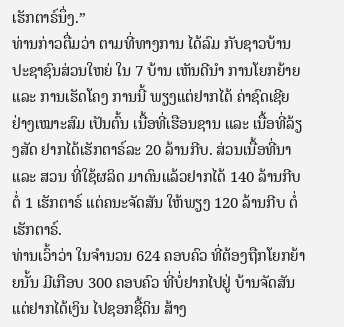ເຮັກຕາຣ໌ນຶ່ງ.”
ທ່ານກ່າວຕື່ມວ່າ ຕາມທີ່ທາງການ ໄດ້ລົມ ກັບຊາວບ້ານ ປະຊາຊົນສ່ວນໃຫຍ່ ໃນ 7 ບ້ານ ເຫັນດີນໍາ ການໂຍກຍ້າຍ ແລະ ການເຮັດໂຄງ ການນີ້ ພຽງແຕ່ຢາກໄດ້ ຄ່າຊົດເຊີຍ ຢ່າງເໝາະສົມ ເປັນຕົ້ນ ເນື້ອທີ່ເຮືອນຊານ ແລະ ເນື້ອທີ່ລ້ຽງສັດ ຢາກໄດ້ເຮັກຕາຣ໌ລະ 20 ລ້ານກີບ. ສ່ວນເນື້ອທີ່ນາ ແລະ ສວນ ທີ່ໃຊ້ຜລິດ ມາດົນແລ້ວຢາກໄດ້ 140 ລ້ານກີບ ຕໍ່ 1 ເຮັກຕາຣ໌ ແຕ່ຄນະຈັດສັນ ໃຫ້ພຽງ 120 ລ້ານກີບ ຕໍ່ເຮັກຕາຣ໌.
ທ່ານເວົ້າວ່າ ໃນຈໍານວນ 624 ຄອບຄົວ ທີ່ຕ້ອງຖືກໂຍກຍ້າຍນັ້ນ ມີເກືອບ 300 ຄອບຄົວ ທີ່ບໍ່ຢາກໄປຢູ່ ບ້ານຈັດສັນ ແຕ່ຢາກໄດ້ເງິນ ໄປຊອກຊື້ດິນ ສ້າງ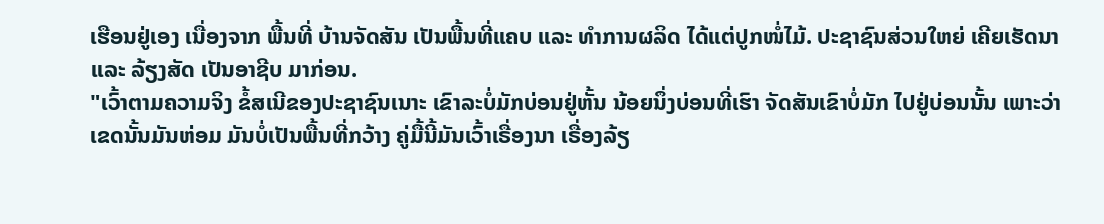ເຮືອນຢູ່ເອງ ເນື່ອງຈາກ ພື້ນທີ່ ບ້ານຈັດສັນ ເປັນພື້ນທີ່ແຄບ ແລະ ທໍາການຜລິດ ໄດ້ແຕ່ປູກໜໍ່ໄມ້. ປະຊາຊົນສ່ວນໃຫຍ່ ເຄີຍເຮັດນາ ແລະ ລ້ຽງສັດ ເປັນອາຊີບ ມາກ່ອນ.
"ເວົ້າຕາມຄວາມຈິງ ຂໍ້ສເນີຂອງປະຊາຊົນເນາະ ເຂົາລະບໍ່ມັກບ່ອນຢູ່ຫັ້ນ ນ້ອຍນຶ່ງບ່ອນທີ່ເຮົາ ຈັດສັນເຂົາບໍ່ມັກ ໄປຢູ່ບ່ອນນັ້ນ ເພາະວ່າ ເຂດນັ້ນມັນຫ່ອມ ມັນບໍ່ເປັນພື້ນທີ່ກວ້າງ ຄູ່ມື້ນີ້ມັນເວົ້າເຣື່ອງນາ ເຣື່ອງລ້ຽ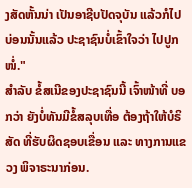ງສັດຫັ້ນນ່າ ເປັນອາຊີບປັດຈຸບັນ ແລ້ວກໍໄປບ່ອນນັ້ນແລ້ວ ປະຊາຊົນບໍ່ເຂົ້າໃຈວ່າ ໄປປູກໜໍ່."
ສໍາລັບ ຂໍ້ສເນີຂອງປະຊາຊົນນີ້ ເຈົ້າໜ້າທີ່ ບອກວ່າ ຍັງບໍ່ທັນມີຂໍ້ສລຸບເທື່ອ ຕ້ອງຖ້າໃຫ້ບໍຣິສັດ ທີ່ຮັບຜິດຊອບເຂື່ອນ ແລະ ທາງການແຂວງ ພິຈາຣະນາກ່ອນ.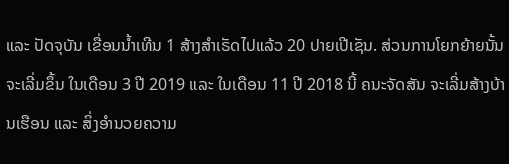ແລະ ປັດຈຸບັນ ເຂື່ອນນໍ້າເທີນ 1 ສ້າງສໍາເຣັດໄປແລ້ວ 20 ປາຍເປີເຊັນ. ສ່ວນການໂຍກຍ້າຍນັ້ນ ຈະເລີ່ມຂຶ້ນ ໃນເດືອນ 3 ປີ 2019 ແລະ ໃນເດືອນ 11 ປີ 2018 ນີ້ ຄນະຈັດສັນ ຈະເລີ່ມສ້າງບ້ານເຮືອນ ແລະ ສິ່ງອໍານວຍຄວາມ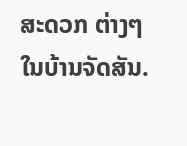ສະດວກ ຕ່າງໆ ໃນບ້ານຈັດສັນ.